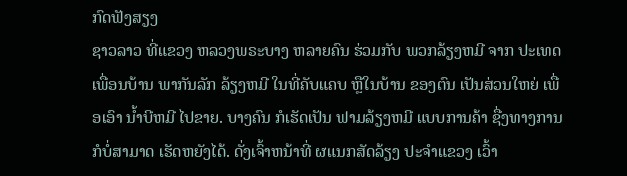ກົດຟັງສຽງ
ຊາວລາວ ທີ່ແຂວງ ຫລວງພຣະບາງ ຫລາຍຄົນ ຮ່ວມກັບ ພວກລ້ຽງຫມີ ຈາກ ປະເທດ ເພື່ອນບ້ານ ພາກັນລັກ ລ້ຽງຫມີ ໃນທີ່ຄັບແຄບ ຫຼືໃນບ້ານ ຂອງຕົນ ເປັນສ່ວນໃຫຍ່ ເພື່ອເອົາ ນ້ຳບີຫມີ ໄປຂາຍ. ບາງຄົນ ກໍເຮັດເປັນ ຟາມລ້ຽງຫມີ ແບບການຄ້າ ຊື່ງທາງການ ກໍບໍ່ສາມາດ ເຮັດຫຍັງໄດ້. ດັ່ງເຈົ້າຫນ້າທີ່ ຜແນກສັດລ້ຽງ ປະຈໍາແຂວງ ເວົ້າ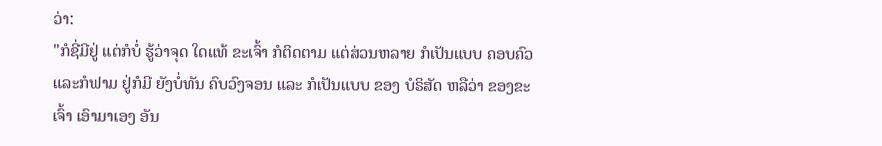ວ່າ:
"ກໍຊີ່ມີຢູ່ ແຕ່ກໍບໍ່ ຮູ້ວ່າຈຸດ ໃດແທ້ ຂະເຈົ້າ ກໍຕິດຕາມ ແຕ່ສ່ວນຫລາຍ ກໍເປັນແບບ ຄອບຄົວ ແລະກໍຟາມ ຢູ່ກໍມີ ຍັງບໍ່ທັນ ຄົບວົງຈອນ ແລະ ກໍເປັນແບບ ຂອງ ບໍຣິສັດ ຫລືວ່າ ຂອງຂະເຈົ້າ ເອົາມາເອງ ອັນ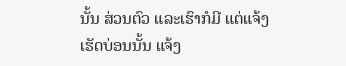ນັ້ນ ສ່ວນຕົວ ແລະເຮົາກໍມີ ແຕ່ແຈ້ງ ເຮັດບ່ອນນັ້ນ ແຈ້ງ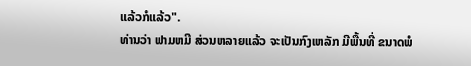ແລ້ວກໍແລ້ວ".
ທ່ານວ່າ ຟາມຫມີ ສ່ວນຫລາຍແລ້ວ ຈະເປັນກົງເຫລັກ ມີພື້ນທີ່ ຂນາດພໍ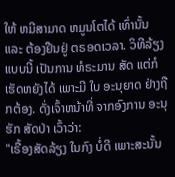ໃຫ້ ຫມີສາມາດ ຫມູນໂຕໄດ້ ເທົ່ານັ້ນ ແລະ ຕ້ອງຢືນຢູ່ ຕຣອດເວລາ. ວິທີລ້ຽງ ແບບນີ້ ເປັນການ ທໍຣະມານ ສັດ ແຕ່ກໍ ເຮັດຫຍັງໄດ້ ເພາະມີ ໃບ ອະນຸຍາດ ຢ່າງຖືກຕ້ອງ. ດັ່ງເຈົ້າຫນ້າທີ່ ຈາກອົງການ ອະນຸຮັກ ສັດປ່າ ເວົ້າວ່າ:
"ເຣື້ອງສັດລ້ຽງ ໃນກົງ ບໍ່ດີ ເພາະສະນັ້ນ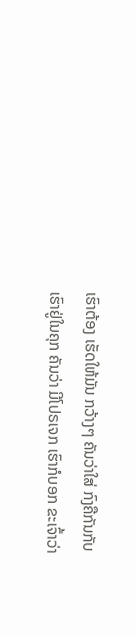ເຮົາຕ້ອງ ເຮັດໃຫ້ມັນ ກວ້າງໆ ຄັນວ່າໃສ່ ກົງຄືກັນກັບ ເຮົາຢູ່ໃນຄຸກ ຄັນວ່າ ມີໂປຣເຈກ ເຮົາກໍບອກ ຂະເຈົ້າວ່າ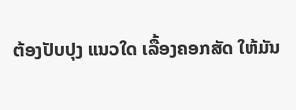ຕ້ອງປັບປຸງ ແນວໃດ ເລື້ອງຄອກສັດ ໃຫ້ມັນ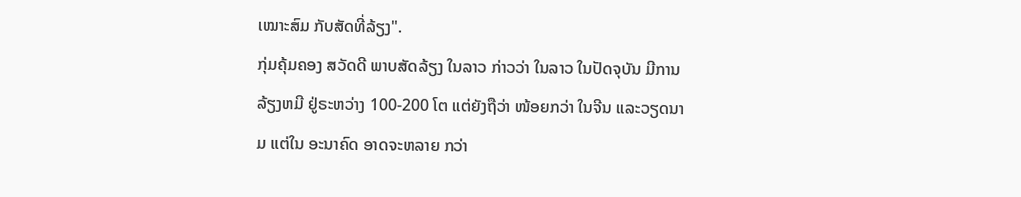ເໝາະສົມ ກັບສັດທີ່ລ້ຽງ".
ກຸ່ມຄຸ້ມຄອງ ສວັດດີ ພາບສັດລ້ຽງ ໃນລາວ ກ່າວວ່າ ໃນລາວ ໃນປັດຈຸບັນ ມີການລ້ຽງຫມີ ຢູ່ຣະຫວ່າງ 100-200 ໂຕ ແຕ່ຍັງຖືວ່າ ໜ້ອຍກວ່າ ໃນຈີນ ແລະວຽດນາມ ແຕ່ໃນ ອະນາຄົດ ອາດຈະຫລາຍ ກວ່າ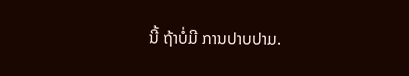ນີ້ ຖ້າບໍ່ມີ ການປາບປາມ.